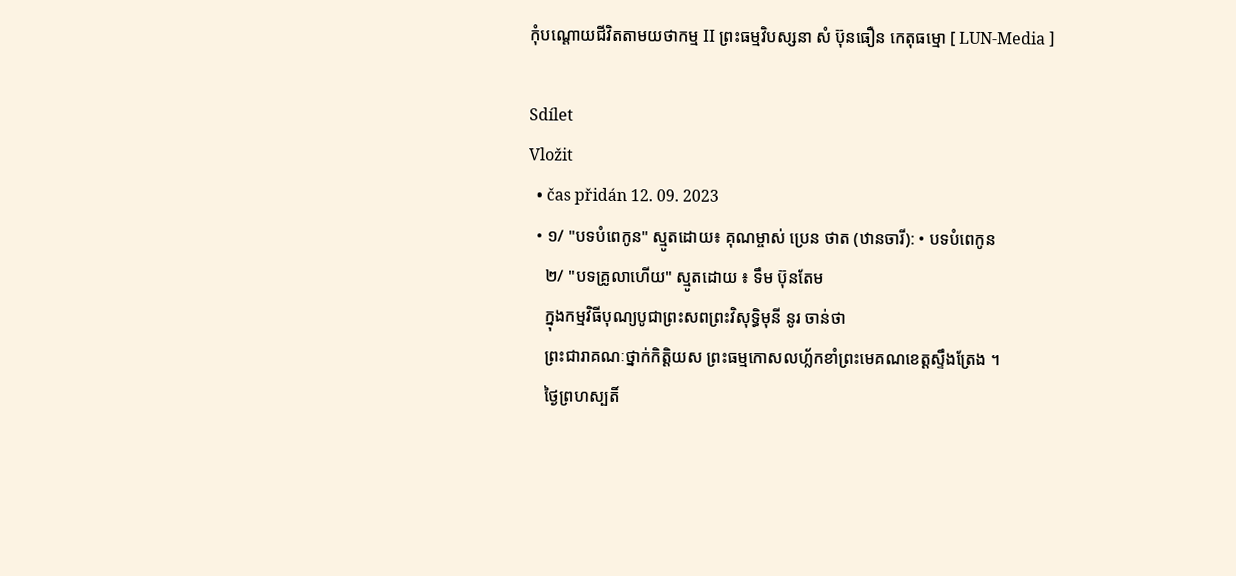កុំបណ្ដោយជីវិតតាមយថាកម្ម II ព្រះធម្មវិបស្សនា សំ ប៊ុនធឿន កេតុធម្មោ [ LUN-Media ]

Sdílet
Vložit
  • čas přidán 12. 09. 2023
  • ១/ "បទបំពេកូន" ស្មូតដោយ៖ គុណម្ចាស់ ប្រេន ថាត (ឋានចារី): • បទបំពេកូន
    ២/ "បទគ្រូលាហើយ" ស្មូតដោយ ៖ ទឹម ប៊ុនតែម
    ក្នុងកម្មវិធីបុណ្យបូជាព្រះសពព្រះវិសុទ្ធិមុនី នូរ ចាន់ថា
    ព្រះជារាគណៈថ្នាក់កិត្តិយស ព្រះធម្មកោសលហ្ល័កខាំព្រះមេគណខេត្តស្ទឹងត្រែង ។
    ថ្ងៃព្រហស្បតិ៍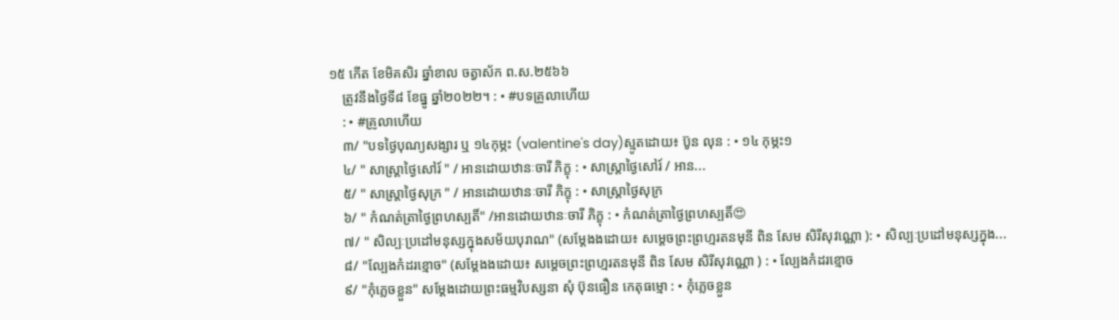១៥ កើត ខែមិគសិរ ឆ្នាំខាល ចត្វាស័ក ព.ស.២៥៦៦
    ត្រូវនឹងថ្ងៃទី៨ ខែធ្នូ ឆ្នាំ២០២២។ : • #បទគ្រូលាហើយ
    : • #គ្រូលាហើយ
    ៣/ "បទថ្ងៃបុណ្យសង្សារ ឬ ១៤កុម្ភះ (valentine's day)ស្មូតដោយ៖ ប៊ូន លុន : • ១៤ កុម្ភះ១
    ៤/ " សាស្ត្រាថ្ងៃសៅរ៍ " / អានដោយឋានៈចារី ភិក្ខុ : • សាស្ត្រាថ្ងៃសៅរ៍ / អាន...
    ៥/ " សាស្ត្រាថ្ងៃសុក្រ " / អានដោយឋានៈចារី ភិក្ខុ : • សាស្ត្រាថ្ងៃសុក្រ
    ៦/ " កំណត់ត្រាថ្ងៃព្រហស្បតិ៍" /អានដោយឋានៈចារី ភិក្ខុ : • កំណត់ត្រាថ្ងៃព្រហស្បតិ៍😍
    ៧/ " សិល្បៈប្រដៅមនុស្សក្នុងសម័យបុរាណ" (សម្ដែងងដោយ៖ សម្ដេចព្រះព្រហ្មរតនមុនី ពិន សែម សិរីសុវណ្ណោ ): • សិល្បៈប្រដៅមនុស្សក្នុង...
    ៨/ "ល្បែងកំដរខ្មោច" (សម្ដែងងដោយ៖ សម្ដេចព្រះព្រហ្មរតនមុនី ពិន សែម សិរីសុវណ្ណោ ) : • ល្បែងកំដរខ្មោច
    ៩/ "កុំភ្លេចខ្លួន" សម្ដែងដោយព្រះធម្មវិបស្សនា សុំ ប៊ុនធឿន កេតុធម្មោ : • កុំភ្លេចខ្លួន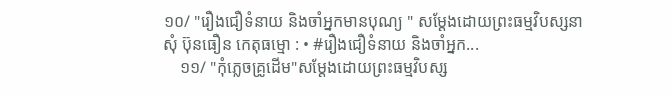១០/ "រឿងជឿទំនាយ និងចាំអ្នកមានបុណ្យ " សម្ដែងដោយព្រះធម្មវិបស្សនា សុំ ប៊ុនធឿន កេតុធម្មោ : • #រឿងជឿទំនាយ និងចាំអ្នក...
    ១១/ "កុំភ្លេចគ្រូដើម"សម្ដែងដោយព្រះធម្មវិបស្ស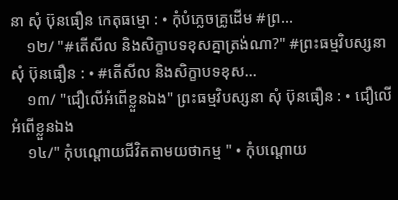នា សុំ ប៊ុនធឿន កេតុធម្មោ : • កុំបំភ្លេចគ្រូដើម #ព្រ...
    ១២/ "#តើសីល និងសិក្ខាបទខុសគ្នាត្រង់ណា?" #ព្រះធម្មវិបស្សនា សុំ ប៊ុនធឿន : • #តើសីល និងសិក្ខាបទខុស...
    ១៣/ "ជឿលើអំពើខ្លួនឯង" ព្រះធម្មវិបស្សនា សុំ ប៊ុនធឿន : • ជឿលើអំពើខ្លួនឯង
    ១៤/" កុំបណ្ដោយជីវិតតាមយថាកម្ម " • កុំបណ្ដោយ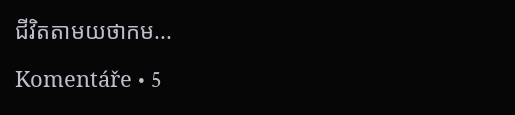ជីវិតតាមយថាកម...

Komentáře • 5